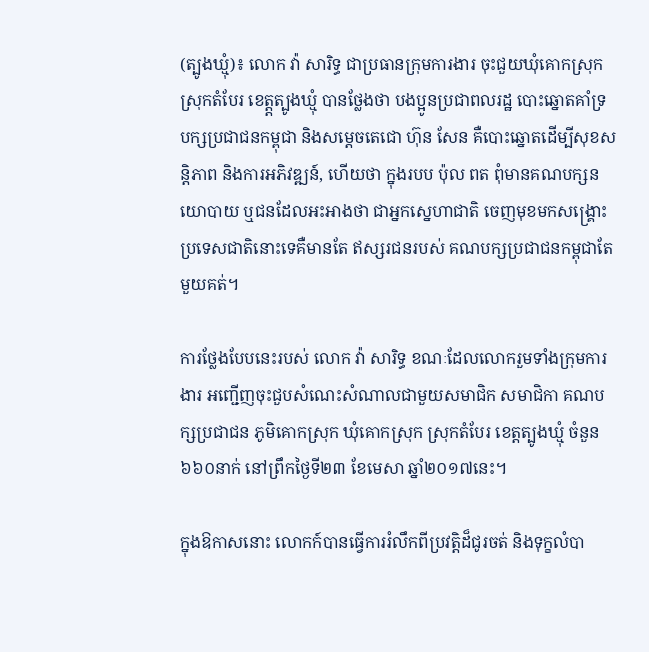(ត្បូងឃ្មុំ)៖ លោក វ៉ា សារិទ្ធ ជាប្រធានក្រុមការងារ ចុះជួយឃុំគោកស្រុក ស្រុកតំបែរ ខេត្ត្តត្បូងឃ្មុំ បានថ្លែងថា បងប្អូនប្រជាពលរដ្ឋ បោះឆ្នោតគាំទ្របក្សប្រជាជនកម្ពុជា និងសម្តេចតេជោ ហ៊ុន សែន គឺបោះឆ្នោតដើម្បីសុខសន្តិភាព និងការអភិវឌ្ឍន៍, ហើយថា ក្នុងរបប ប៉ុល ពត ពុំមានគណបក្សនយោបាយ ឬជនដែលអះអាងថា ជាអ្នកស្នេហាជាតិ ចេញមុខមកសង្គ្រោះប្រទេសជាតិនោះទេគឺមានតែ ឥស្សរជនរបស់ គណបក្សប្រជាជនកម្ពុជាតែមួយគត់។

ការថ្លែងបែបនេះរបស់ លោក វ៉ា សារិទ្ធ ខណៈដែលលោករួមទាំងក្រុមការងារ អញ្ជើញចុះជួបសំណេះសំណាលជាមួយសមាជិក សមាជិកា គណបក្សប្រជាជន ភូមិគោកស្រុក ឃុំគោកស្រុក ស្រុកតំបែរ ខេត្តត្បូងឃ្មុំ ចំនួន៦៦០នាក់ នៅព្រឹកថ្ងៃទី២៣ ខែមេសា ឆ្នាំ២០១៧នេះ។

ក្នុងឱកាសនោះ លោកក៍បានធ្វើការរំលឹកពីប្រវត្តិដ៏ជូរចត់ និងទុក្ខលំបា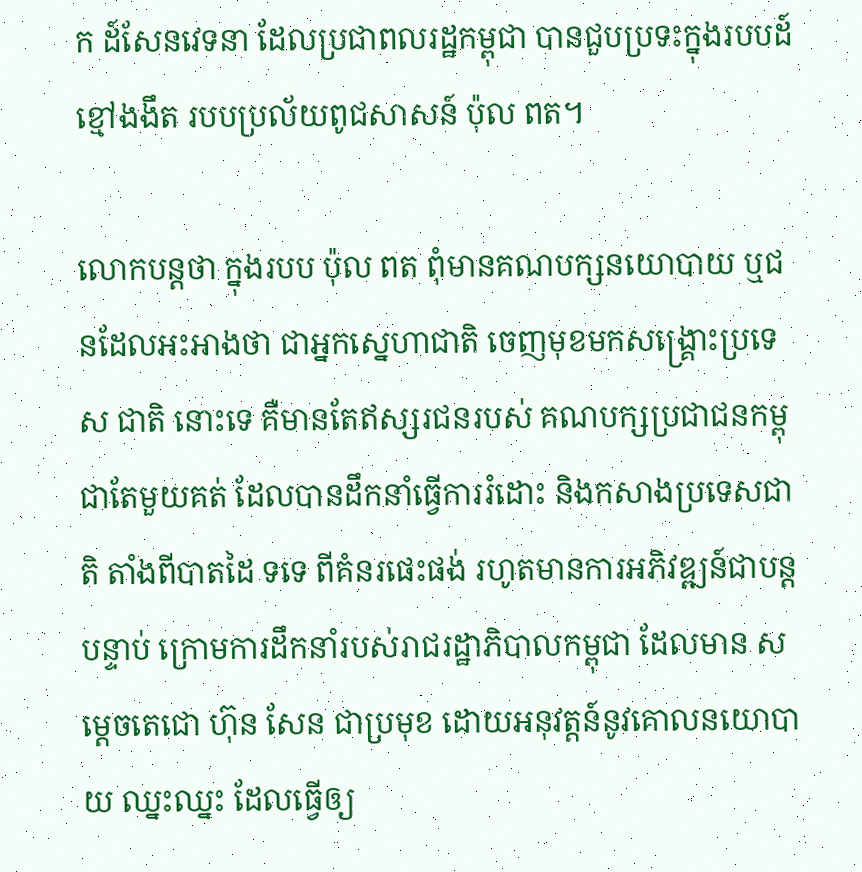ក ដ៍សែនវេទនា ដែលប្រជាពលរដ្ឋកម្ពុជា បានជួបប្រទះក្នុងរបបដ៍ ខ្មៅងងឹត របបប្រល័យពូជសាសន៍ ប៉ុល ពត។

លោកបន្តថា ក្នុងរបប ប៉ុល ពត ពុំមានគណបក្សនយោបាយ ឬជនដែលអះអាងថា ជាអ្នកស្នេហាជាតិ ចេញមុខមកសង្គ្រោះប្រទេស ជាតិ នោះទេ គឺមានតែឥស្សរជនរបស់ គណបក្សប្រជាជនកម្ពុជាតែមួយគត់ ដែលបានដឹកនាំធ្វើការរំដោះ និងកសាងប្រទេសជាតិ តាំងពីបាតដៃ ទទេ ពីគំនរផេះផង់ រហូតមានការអភិវឌ្ឍន៍ជាបន្តបន្ទាប់ ក្រោមការដឹកនាំរបស់រាជរដ្ឋាភិបាលកម្ពុជា ដែលមាន សម្តេចតេជោ ហ៊ុន សែន ជាប្រមុខ ដោយអនុវត្តន៍នូវគោលនយោបាយ ឈ្នះឈ្នះ ដែលធ្វើឲ្យ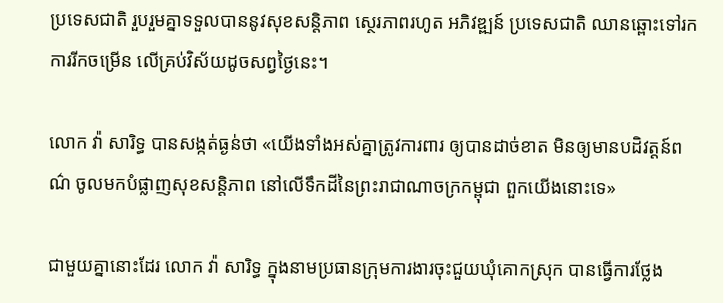ប្រទេសជាតិ រួបរួមគ្នាទទួលបាននូវសុខសន្តិភាព ស្ថេរភាពរហូត អភិវឌ្ឍន៍ ប្រទេសជាតិ ឈានឆ្ពោះទៅរកការរីកចម្រើន លើគ្រប់វិស័យដូចសព្វថ្ងៃនេះ។

លោក វ៉ា សារិទ្ធ បានសង្កត់ធ្ងន់ថា «យើងទាំងអស់គ្នាត្រូវការពារ ឲ្យបានដាច់ខាត មិនឲ្យមានបដិវត្តន៍ពណ៌ ចូលមកបំផ្លាញសុខសន្តិភាព នៅលើទឹកដីនៃព្រះរាជាណាចក្រកម្ពុជា ពួកយើងនោះទេ»

ជាមួយគ្នានោះដែរ លោក វ៉ា សារិទ្ធ ក្នុងនាមប្រធានក្រុមការងារចុះជួយឃុំគោកស្រុក បានធ្វើការថ្លែង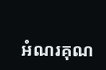អំណរគុណ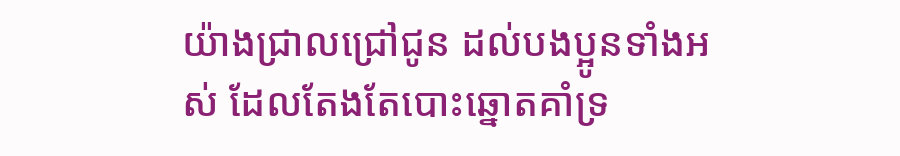យ៉ាងជ្រាលជ្រៅជូន ដល់បងប្អូនទាំងអស់ ដែលតែងតែបោះឆ្នោតគាំទ្រ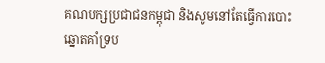គណបក្សប្រជាជនកម្ពុជា និងសូមនៅតែធ្វើការបោះឆ្នោតគាំទ្រប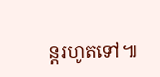ន្តរហូតទៅ៕